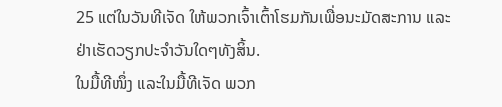25 ແຕ່ໃນວັນທີເຈັດ ໃຫ້ພວກເຈົ້າເຕົ້າໂຮມກັນເພື່ອນະມັດສະການ ແລະຢ່າເຮັດວຽກປະຈຳວັນໃດໆທັງສິ້ນ.
ໃນມື້ທີໜຶ່ງ ແລະໃນມື້ທີເຈັດ ພວກ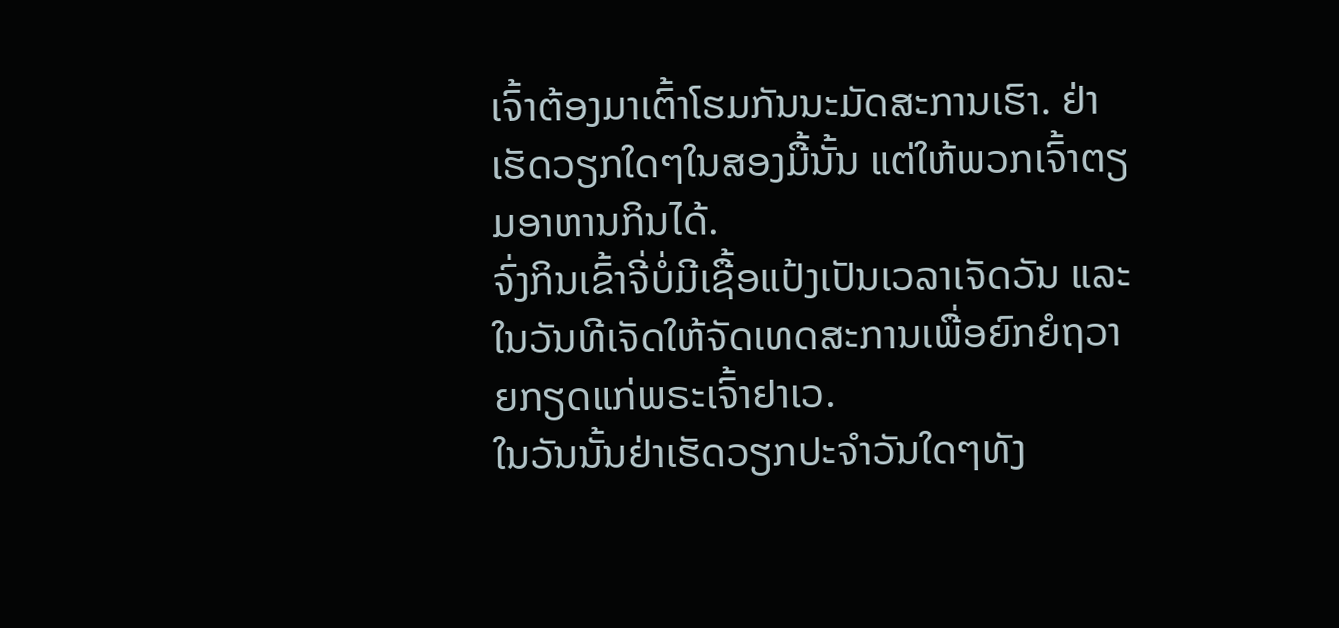ເຈົ້າຕ້ອງມາເຕົ້າໂຮມກັນນະມັດສະການເຮົາ. ຢ່າເຮັດວຽກໃດໆໃນສອງມື້ນັ້ນ ແຕ່ໃຫ້ພວກເຈົ້າຕຽມອາຫານກິນໄດ້.
ຈົ່ງກິນເຂົ້າຈີ່ບໍ່ມີເຊື້ອແປ້ງເປັນເວລາເຈັດວັນ ແລະໃນວັນທີເຈັດໃຫ້ຈັດເທດສະການເພື່ອຍົກຍໍຖວາຍກຽດແກ່ພຣະເຈົ້າຢາເວ.
ໃນວັນນັ້ນຢ່າເຮັດວຽກປະຈຳວັນໃດໆທັງ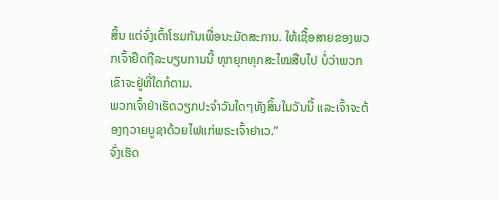ສິ້ນ ແຕ່ຈົ່ງເຕົ້າໂຮມກັນເພື່ອນະມັດສະການ. ໃຫ້ເຊື້ອສາຍຂອງພວກເຈົ້າຢຶດຖືລະບຽບການນີ້ ທຸກຍຸກທຸກສະໄໝສືບໄປ ບໍ່ວ່າພວກເຂົາຈະຢູ່ທີ່ໃດກໍຕາມ.
ພວກເຈົ້າຢ່າເຮັດວຽກປະຈຳວັນໃດໆທັງສິ້ນໃນວັນນີ້ ແລະເຈົ້າຈະຕ້ອງຖວາຍບູຊາດ້ວຍໄຟແກ່ພຣະເຈົ້າຢາເວ.”
ຈົ່ງເຮັດ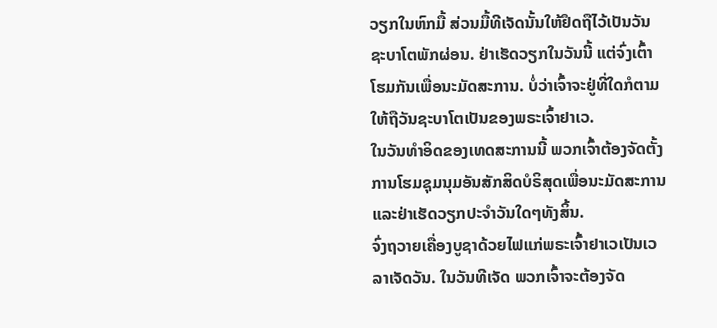ວຽກໃນຫົກມື້ ສ່ວນມື້ທີເຈັດນັ້ນໃຫ້ຢຶດຖືໄວ້ເປັນວັນຊະບາໂຕພັກຜ່ອນ. ຢ່າເຮັດວຽກໃນວັນນີ້ ແຕ່ຈົ່ງເຕົ້າໂຮມກັນເພື່ອນະມັດສະການ. ບໍ່ວ່າເຈົ້າຈະຢູ່ທີ່ໃດກໍຕາມ ໃຫ້ຖືວັນຊະບາໂຕເປັນຂອງພຣະເຈົ້າຢາເວ.
ໃນວັນທຳອິດຂອງເທດສະການນີ້ ພວກເຈົ້າຕ້ອງຈັດຕັ້ງການໂຮມຊຸມນຸມອັນສັກສິດບໍຣິສຸດເພື່ອນະມັດສະການ ແລະຢ່າເຮັດວຽກປະຈຳວັນໃດໆທັງສິ້ນ.
ຈົ່ງຖວາຍເຄື່ອງບູຊາດ້ວຍໄຟແກ່ພຣະເຈົ້າຢາເວເປັນເວລາເຈັດວັນ. ໃນວັນທີເຈັດ ພວກເຈົ້າຈະຕ້ອງຈັດ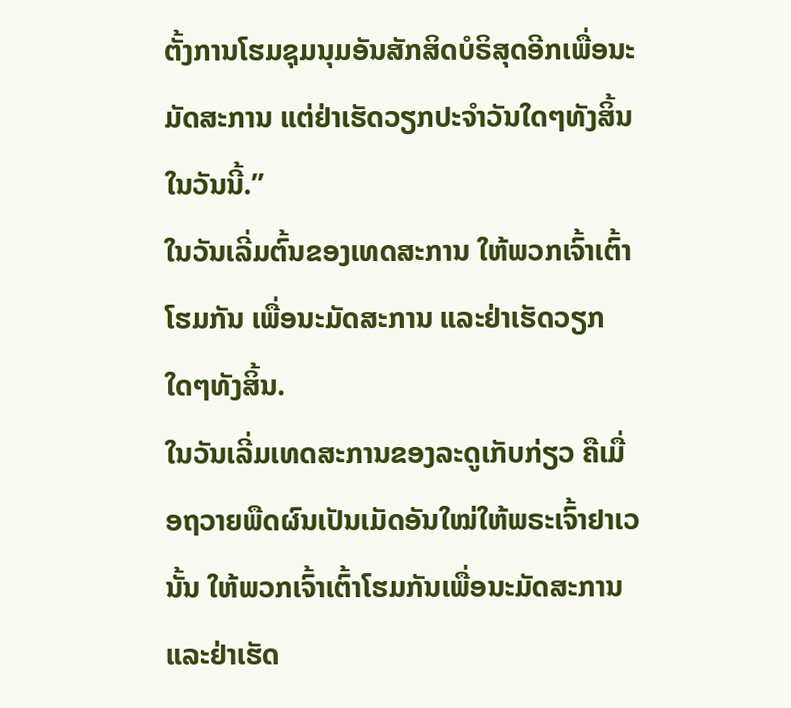ຕັ້ງການໂຮມຊຸມນຸມອັນສັກສິດບໍຣິສຸດອີກເພື່ອນະມັດສະການ ແຕ່ຢ່າເຮັດວຽກປະຈຳວັນໃດໆທັງສິ້ນໃນວັນນີ້.”
ໃນວັນເລີ່ມຕົ້ນຂອງເທດສະການ ໃຫ້ພວກເຈົ້າເຕົ້າໂຮມກັນ ເພື່ອນະມັດສະການ ແລະຢ່າເຮັດວຽກໃດໆທັງສິ້ນ.
ໃນວັນເລີ່ມເທດສະການຂອງລະດູເກັບກ່ຽວ ຄືເມື່ອຖວາຍພືດຜົນເປັນເມັດອັນໃໝ່ໃຫ້ພຣະເຈົ້າຢາເວນັ້ນ ໃຫ້ພວກເຈົ້າເຕົ້າໂຮມກັນເພື່ອນະມັດສະການ ແລະຢ່າເຮັດ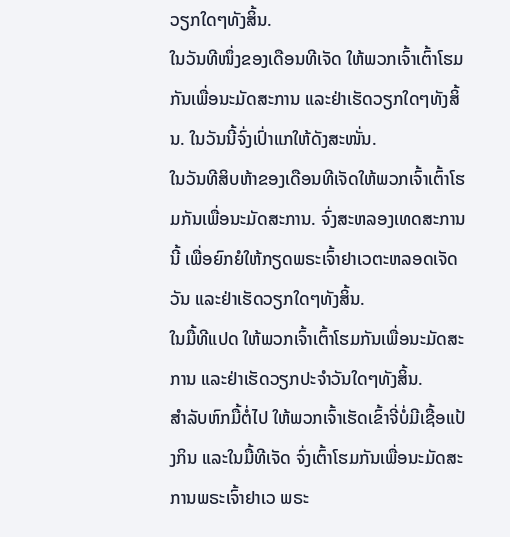ວຽກໃດໆທັງສິ້ນ.
ໃນວັນທີໜຶ່ງຂອງເດືອນທີເຈັດ ໃຫ້ພວກເຈົ້າເຕົ້າໂຮມກັນເພື່ອນະມັດສະການ ແລະຢ່າເຮັດວຽກໃດໆທັງສິ້ນ. ໃນວັນນີ້ຈົ່ງເປົ່າແກໃຫ້ດັງສະໜັ່ນ.
ໃນວັນທີສິບຫ້າຂອງເດືອນທີເຈັດໃຫ້ພວກເຈົ້າເຕົ້າໂຮມກັນເພື່ອນະມັດສະການ. ຈົ່ງສະຫລອງເທດສະການນີ້ ເພື່ອຍົກຍໍໃຫ້ກຽດພຣະເຈົ້າຢາເວຕະຫລອດເຈັດວັນ ແລະຢ່າເຮັດວຽກໃດໆທັງສິ້ນ.
ໃນມື້ທີແປດ ໃຫ້ພວກເຈົ້າເຕົ້າໂຮມກັນເພື່ອນະມັດສະການ ແລະຢ່າເຮັດວຽກປະຈຳວັນໃດໆທັງສິ້ນ.
ສຳລັບຫົກມື້ຕໍ່ໄປ ໃຫ້ພວກເຈົ້າເຮັດເຂົ້າຈີ່ບໍ່ມີເຊື້ອແປ້ງກິນ ແລະໃນມື້ທີເຈັດ ຈົ່ງເຕົ້າໂຮມກັນເພື່ອນະມັດສະການພຣະເຈົ້າຢາເວ ພຣະ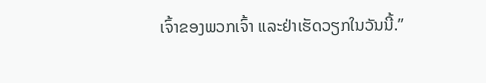ເຈົ້າຂອງພວກເຈົ້າ ແລະຢ່າເຮັດວຽກໃນວັນນີ້.”